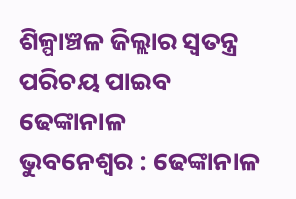ଶିଳ୍ପାଞ୍ଚଳ ଜିଲ୍ଲାର ସ୍ୱତନ୍ତ୍ର ପରିଚୟ ପାଇବ ଢେଙ୍କାନାଳ
ଭୁବନେଶ୍ୱର : ଢେଙ୍କାନାଳ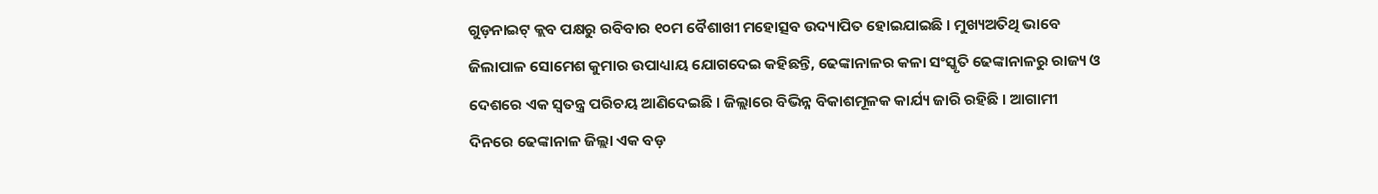ଗୁଡ଼ନାଇଟ୍ କ୍ଲବ ପକ୍ଷରୁ ରବିବାର ୧୦ମ ବୈଶାଖୀ ମହୋତ୍ସବ ଉଦ୍ୟାପିତ ହୋଇଯାଇଛି । ମୁଖ୍ୟଅତିଥି ଭାବେ ଜିଲାପାଳ ସୋମେଶ କୁମାର ଉପାଧ୍ୟାୟ ଯୋଗଦେଇ କହିଛନ୍ତି, ଢେଙ୍କାନାଳର କଳା ସଂସ୍କୃତି ଢେଙ୍କାନାଳରୁ ରାଜ୍ୟ ଓ ଦେଶରେ ଏକ ସ୍ୱତନ୍ତ୍ର ପରିଚୟ ଆଣିଦେଇଛି । ଜିଲ୍ଲାରେ ବିଭିନ୍ନ ବିକାଶମୂଳକ କାର୍ଯ୍ୟ ଜାରି ରହିଛି । ଆଗାମୀ ଦିନରେ ଢେଙ୍କାନାଳ ଜିଲ୍ଲା ଏକ ବଡ଼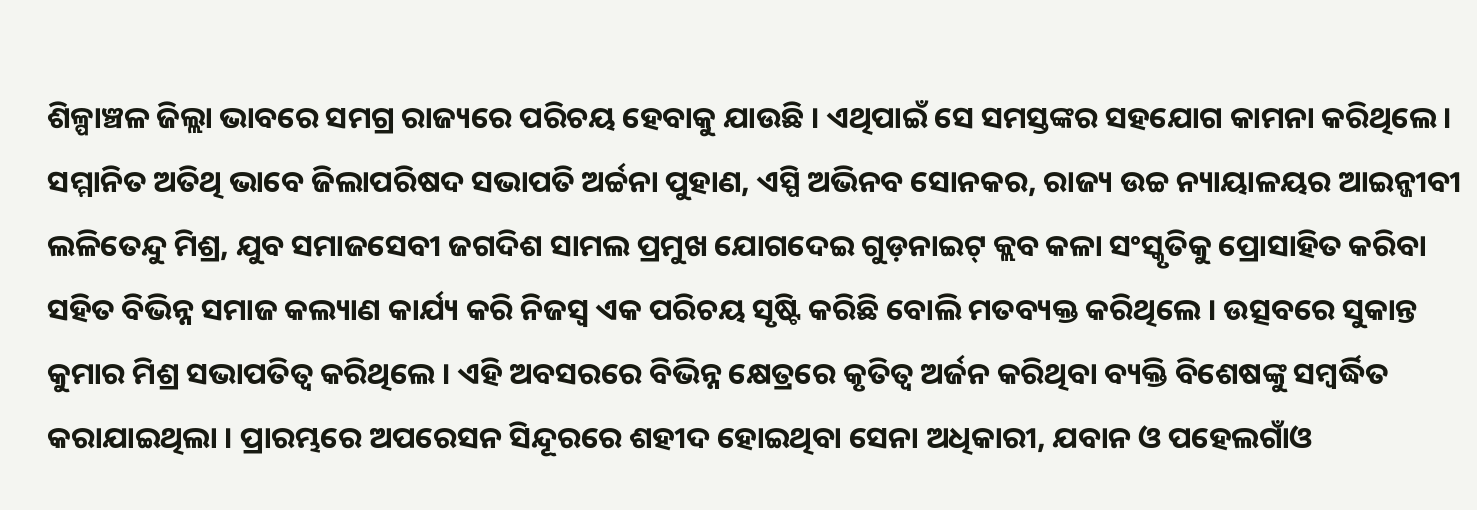ଶିଳ୍ପାଞ୍ଚଳ ଜିଲ୍ଲା ଭାବରେ ସମଗ୍ର ରାଜ୍ୟରେ ପରିଚୟ ହେବାକୁ ଯାଉଛି । ଏଥିପାଇଁ ସେ ସମସ୍ତଙ୍କର ସହଯୋଗ କାମନା କରିଥିଲେ । ସମ୍ମାନିତ ଅତିଥି ଭାବେ ଜିଲାପରିଷଦ ସଭାପତି ଅର୍ଚ୍ଚନା ପୁହାଣ, ଏସ୍ପି ଅଭିନବ ସୋନକର, ରାଜ୍ୟ ଉଚ୍ଚ ନ୍ୟାୟାଳୟର ଆଇନ୍ଜୀବୀ ଲଳିତେନ୍ଦୁ ମିଶ୍ର, ଯୁବ ସମାଜସେବୀ ଜଗଦିଶ ସାମଲ ପ୍ରମୁଖ ଯୋଗଦେଇ ଗୁଡ଼ନାଇଟ୍ କ୍ଲବ କଳା ସଂସ୍କୃତିକୁ ପ୍ରୋସାହିତ କରିବା ସହିତ ବିଭିନ୍ନ ସମାଜ କଲ୍ୟାଣ କାର୍ଯ୍ୟ କରି ନିଜସ୍ୱ ଏକ ପରିଚୟ ସୃଷ୍ଟି କରିଛି ବୋଲି ମତବ୍ୟକ୍ତ କରିଥିଲେ । ଉତ୍ସବରେ ସୁକାନ୍ତ କୁମାର ମିଶ୍ର ସଭାପତିତ୍ୱ କରିଥିଲେ । ଏହି ଅବସରରେ ବିଭିନ୍ନ କ୍ଷେତ୍ରରେ କୃତିତ୍ୱ ଅର୍ଜନ କରିଥିବା ବ୍ୟକ୍ତି ବିଶେଷଙ୍କୁ ସମ୍ବର୍ଦ୍ଧିତ କରାଯାଇଥିଲା । ପ୍ରାରମ୍ଭରେ ଅପରେସନ ସିନ୍ଦୂରରେ ଶହୀଦ ହୋଇଥିବା ସେନା ଅଧିକାରୀ, ଯବାନ ଓ ପହେଲଗାଁଓ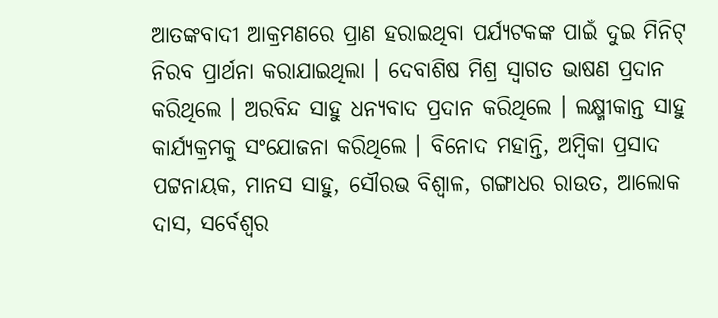ଆତଙ୍କବାଦୀ ଆକ୍ରମଣରେ ପ୍ରାଣ ହରାଇଥିବା ପର୍ଯ୍ୟଟକଙ୍କ ପାଇଁ ଦୁଇ ମିନିଟ୍ ନିରବ ପ୍ରାର୍ଥନା କରାଯାଇଥିଲା । ଦେବାଶିଷ ମିଶ୍ର ସ୍ୱାଗତ ଭାଷଣ ପ୍ରଦାନ କରିଥିଲେ । ଅରବିନ୍ଦ ସାହୁ ଧନ୍ୟବାଦ ପ୍ରଦାନ କରିଥିଲେ । ଲକ୍ଷ୍ମୀକାନ୍ତ ସାହୁ କାର୍ଯ୍ୟକ୍ରମକୁ ସଂଯୋଜନା କରିଥିଲେ । ବିନୋଦ ମହାନ୍ତି, ଅମ୍ବିକା ପ୍ରସାଦ ପଟ୍ଟନାୟକ, ମାନସ ସାହୁ, ସୌରଭ ବିଶ୍ୱାଳ, ଗଙ୍ଗାଧର ରାଉତ, ଆଲୋକ ଦାସ, ସର୍ବେଶ୍ୱର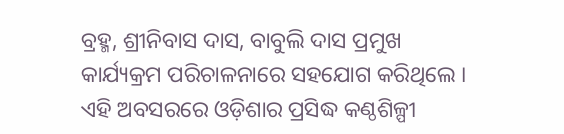ବ୍ରହ୍ମ, ଶ୍ରୀନିବାସ ଦାସ, ବାବୁଲି ଦାସ ପ୍ରମୁଖ କାର୍ଯ୍ୟକ୍ରମ ପରିଚାଳନାରେ ସହଯୋଗ କରିଥିଲେ । ଏହି ଅବସରରେ ଓଡ଼ିଶାର ପ୍ରସିଦ୍ଧ କଣ୍ଠଶିଳ୍ପୀ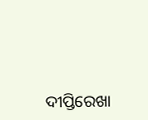ଦୀପ୍ତିରେଖା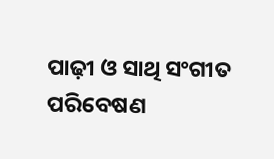ପାଢ଼ୀ ଓ ସାଥି ସଂଗୀତ ପରିବେଷଣ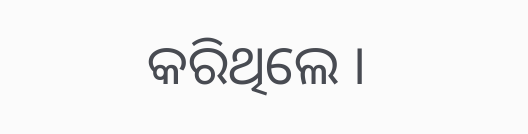କରିଥିଲେ ।